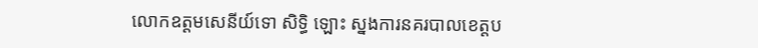លោកឧត្តមសេនីយ៍ទោ សិទ្ធិ ឡោះ ស្នងការនគរបាលខេត្តប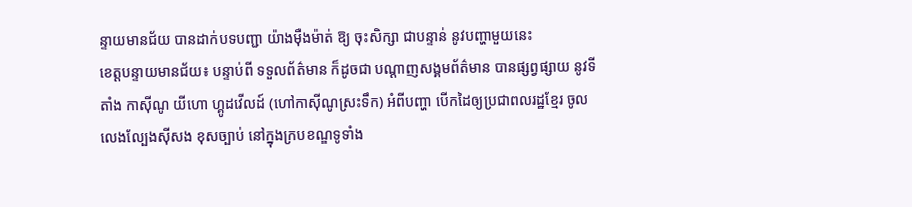ន្ទាយមានជ័យ បានដាក់បទបញ្ជា យ៉ាងម៉ឺងម៉ាត់ ឱ្យ ចុះសិក្សា ជាបន្ទាន់ នូវបញ្ហាមួយនេះ
ខេត្តបន្ទាយមានជ័យ៖ បន្ទាប់ពី ទទួលព័ត៌មាន ក៏ដូចជា បណ្ដាញសង្គមព័ត៌មាន បានផ្សព្វផ្សាយ នូវទីតាំង កាសុីណូ យីហោ ហ្គូដវើលដ៍ (ហៅកាសុីណូស្រះទឹក) អំពីបញ្ហា បេីកដៃឲ្យប្រជាពលរដ្ឋខ្មែរ ចូលលេងល្បែងស៊ីសង ខុសច្បាប់ នៅក្នុងក្របខណ្ឌទូទាំង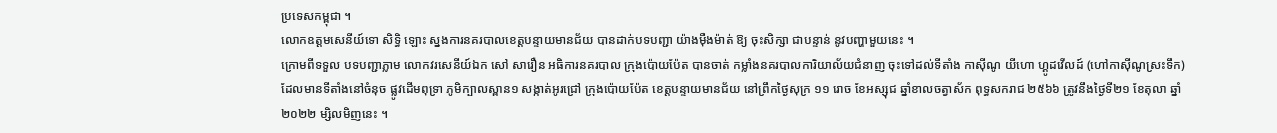ប្រទេសកម្ពុជា ។
លោកឧត្តមសេនីយ៍ទោ សិទ្ធិ ឡោះ ស្នងការនគរបាលខេត្តបន្ទាយមានជ័យ បានដាក់បទបញ្ជា យ៉ាងម៉ឺងម៉ាត់ ឱ្យ ចុះសិក្សា ជាបន្ទាន់ នូវបញ្ហាមួយនេះ ។
ក្រោមពីទទួល បទបញ្ជាភ្លាម លោកវរសេនីយ៍ឯក សៅ សារឿន អធិការនគរបាល ក្រុងប៉ោយប៉ែត បានចាត់ កម្លាំងនគរបាលការិយាល័យជំនាញ ចុះទៅដល់ទីតាំង កាសុីណូ យីហោ ហ្គូដវើលដ៍ (ហៅកាសុីណូស្រះទឹក) ដែលមានទីតាំងនៅចំនុច ផ្លូវដើមពុទ្រា ភូមិក្បាលស្ពាន១ សង្កាត់អូរជ្រៅ ក្រុងប៉ោយប៉ែត ខេត្តបន្ទាយមានជ័យ នៅព្រឹកថ្ងៃសុក្រ ១១ រោច ខែអស្សុជ ឆ្នាំខាលចត្វាស័ក ពុទ្ធសករាជ ២៥៦៦ ត្រូវនឹងថ្ងៃទី២១ ខែតុលា ឆ្នាំ២០២២ ម្សិលមិញនេះ ។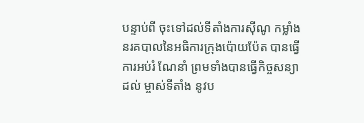បន្ទាប់ពី ចុះទៅដល់ទីតាំងការស៊ីណូ កម្លាំងនរគបាលនៃអធិការក្រុងប៉ោយប៉ែត បានធ្វើការអប់រំ ណែនាំ ព្រមទាំងបានធ្វើកិច្ចសន្យា ដល់ ម្ចាស់ទីតាំង នូវប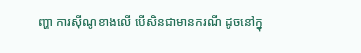ញ្ហា ការស៊ីណូខាងលើ បើសិនជាមានករណី ដូចនៅក្នុ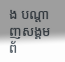ង បណ្ដាញសង្គមព័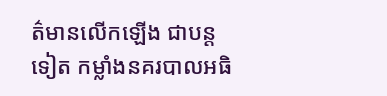ត៌មានលើកឡើង ជាបន្តទៀត កម្លាំងនគរបាលអធិ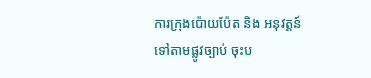ការក្រុងប៉ោយប៉ែត និង អនុវត្តន៍ ទៅតាមផ្លូវច្បាប់ ចុះប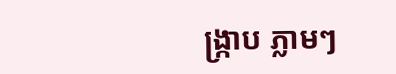ង្ក្រាប ភ្លាមៗ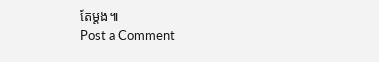តែម្ដង៕
Post a Comment